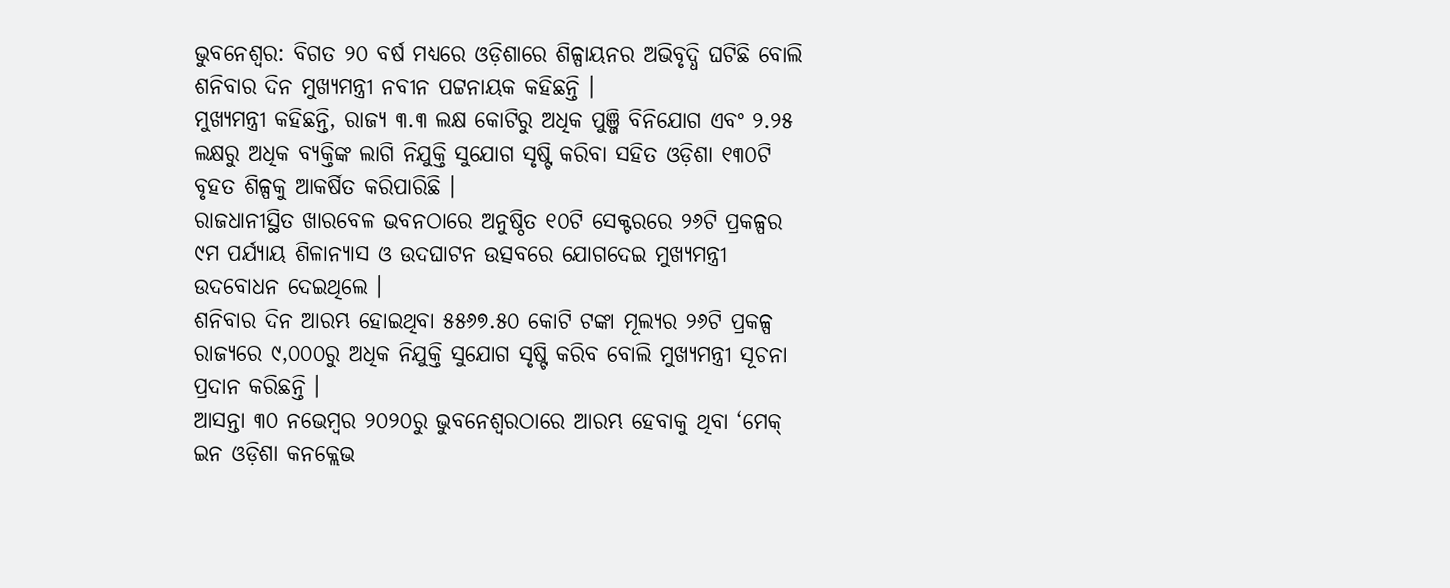ଭୁବନେଶ୍ୱର: ବିଗତ ୨୦ ବର୍ଷ ମଧ୍ୟରେ ଓଡ଼ିଶାରେ ଶିଳ୍ପାୟନର ଅଭିବୃଦ୍ଧି ଘଟିଛି ବୋଲି ଶନିବାର ଦିନ ମୁଖ୍ୟମନ୍ତ୍ରୀ ନବୀନ ପଟ୍ଟନାୟକ କହିଛନ୍ତି ।
ମୁଖ୍ୟମନ୍ତ୍ରୀ କହିଛନ୍ତି, ରାଜ୍ୟ ୩.୩ ଲକ୍ଷ କୋଟିରୁ ଅଧିକ ପୁଞ୍ଜି ବିନିଯୋଗ ଏବଂ ୨.୨୫ ଲକ୍ଷରୁ ଅଧିକ ବ୍ୟକ୍ତିଙ୍କ ଲାଗି ନିଯୁକ୍ତି ସୁଯୋଗ ସୃଷ୍ଟି କରିବା ସହିତ ଓଡ଼ିଶା ୧୩୦ଟି ବୃହତ ଶିଳ୍ପକୁ ଆକର୍ଷିତ କରିପାରିଛି ।
ରାଜଧାନୀସ୍ଥିତ ଖାରବେଳ ଭବନଠାରେ ଅନୁଷ୍ଠିତ ୧୦ଟି ସେକ୍ଟରରେ ୨୬ଟି ପ୍ରକଳ୍ପର ୯ମ ପର୍ଯ୍ୟାୟ ଶିଳାନ୍ୟାସ ଓ ଉଦଘାଟନ ଉତ୍ସବରେ ଯୋଗଦେଇ ମୁଖ୍ୟମନ୍ତ୍ରୀ ଉଦବୋଧନ ଦେଇଥିଲେ ।
ଶନିବାର ଦିନ ଆରମ୍ଭ ହୋଇଥିବା ୫୫୬୭.୫୦ କୋଟି ଟଙ୍କା ମୂଲ୍ୟର ୨୬ଟି ପ୍ରକଳ୍ପ ରାଜ୍ୟରେ ୯,୦୦୦ରୁ ଅଧିକ ନିଯୁକ୍ତି ସୁଯୋଗ ସୃଷ୍ଟି କରିବ ବୋଲି ମୁଖ୍ୟମନ୍ତ୍ରୀ ସୂଚନା ପ୍ରଦାନ କରିଛନ୍ତି ।
ଆସନ୍ତା ୩୦ ନଭେମ୍ବର ୨୦୨୦ରୁ ଭୁବନେଶ୍ୱରଠାରେ ଆରମ୍ଭ ହେବାକୁ ଥିବା ‘ମେକ୍ ଇନ ଓଡ଼ିଶା କନକ୍ଲେଭ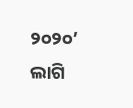୨୦୨୦’ ଲାଗି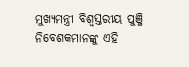ମୁଖ୍ୟମନ୍ତ୍ରୀ ବିଶ୍ୱସ୍ତରୀୟ ପୁଞ୍ଜି ନିବେଶକମାନଙ୍କୁ ଏହି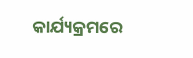କାର୍ଯ୍ୟକ୍ରମରେ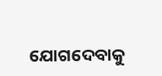ଯୋଗଦେବାକୁ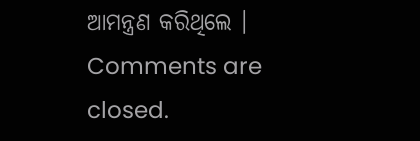ଆମନ୍ତ୍ରଣ କରିଥିଲେ ।
Comments are closed.